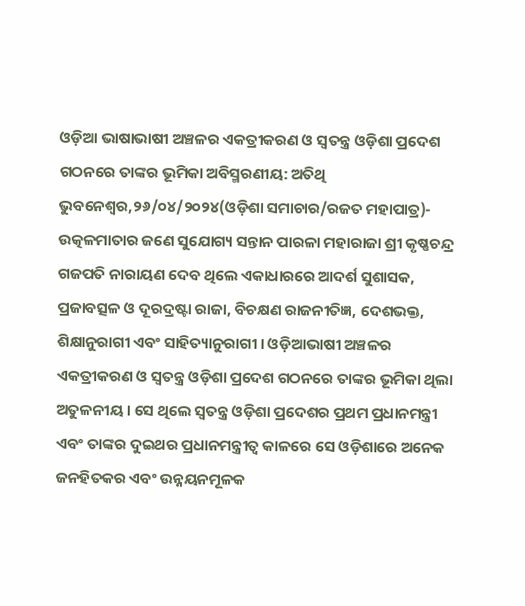ଓଡ଼ିଆ ଭାଷାଭାଷୀ ଅଞ୍ଚଳର ଏକତ୍ରୀକରଣ ଓ ସ୍ୱତନ୍ତ୍ର ଓଡ଼ିଶା ପ୍ରଦେଶ ଗଠନରେ ତାଙ୍କର ଭୂମିକା ଅବିସ୍ମରଣୀୟ: ଅତିଥି
ଭୁବନେଶ୍ୱର,୨୬/୦୪/୨୦୨୪(ଓଡ଼ିଶା ସମାଚାର/ରଜତ ମହାପାତ୍ର)- ଉତ୍କଳମାତାର ଜଣେ ସୁଯୋଗ୍ୟ ସନ୍ତାନ ପାରଳା ମହାରାଜା ଶ୍ରୀ କୃଷ୍ଣଚନ୍ଦ୍ର ଗଜପତି ନାରାୟଣ ଦେବ ଥିଲେ ଏକାଧାରରେ ଆଦର୍ଶ ସୁଶାସକ, ପ୍ରଜାବତ୍ସଳ ଓ ଦୂରଦ୍ରଷ୍ଟା ରାଜା, ବିଚକ୍ଷଣ ରାଜନୀତିଜ୍ଞ, ଦେଶଭକ୍ତ, ଶିକ୍ଷାନୁରାଗୀ ଏବଂ ସାହିତ୍ୟାନୁରାଗୀ । ଓଡ଼ିଆଭାଷୀ ଅଞ୍ଚଳର ଏକତ୍ରୀକରଣ ଓ ସ୍ୱତନ୍ତ୍ର ଓଡ଼ିଶା ପ୍ରଦେଶ ଗଠନରେ ତାଙ୍କର ଭୂମିକା ଥିଲା ଅତୁଳନୀୟ । ସେ ଥିଲେ ସ୍ୱତନ୍ତ୍ର ଓଡ଼ିଶା ପ୍ରଦେଶର ପ୍ରଥମ ପ୍ରଧାନମନ୍ତ୍ରୀ ଏବଂ ତାଙ୍କର ଦୁଇଥର ପ୍ରଧାନମନ୍ତ୍ରୀତ୍ୱ କାଳରେ ସେ ଓଡ଼ିଶାରେ ଅନେକ ଜନହିତକର ଏବଂ ଉନ୍ନୟନମୂଳକ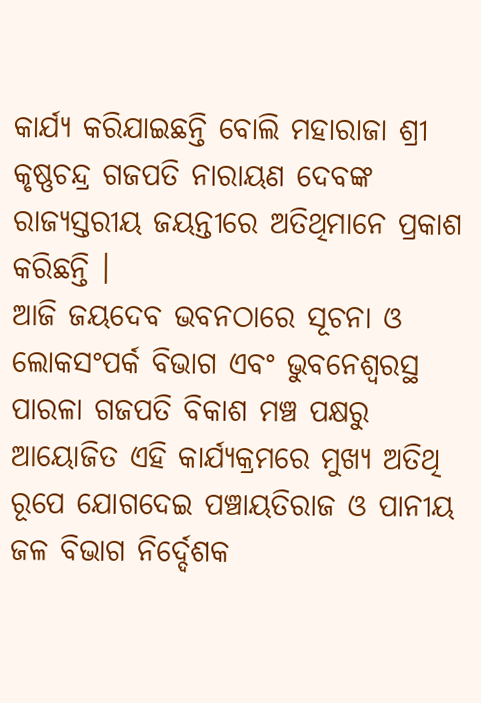କାର୍ଯ୍ୟ କରିଯାଇଛନ୍ତି ବୋଲି ମହାରାଜା ଶ୍ରୀ କୃଷ୍ଣଚନ୍ଦ୍ର ଗଜପତି ନାରାୟଣ ଦେବଙ୍କ ରାଜ୍ୟସ୍ତରୀୟ ଜୟନ୍ତୀରେ ଅତିଥିମାନେ ପ୍ରକାଶ କରିଛନ୍ତି ।
ଆଜି ଜୟଦେବ ଭବନଠାରେ ସୂଚନା ଓ ଲୋକସଂପର୍କ ବିଭାଗ ଏବଂ ଭୁବନେଶ୍ୱରସ୍ଥ ପାରଳା ଗଜପତି ବିକାଶ ମଞ୍ଚ ପକ୍ଷରୁ ଆୟୋଜିତ ଏହି କାର୍ଯ୍ୟକ୍ରମରେ ମୁଖ୍ୟ ଅତିଥି ରୂପେ ଯୋଗଦେଇ ପଞ୍ଚାୟତିରାଜ ଓ ପାନୀୟ ଜଳ ବିଭାଗ ନିର୍ଦ୍ଦେଶକ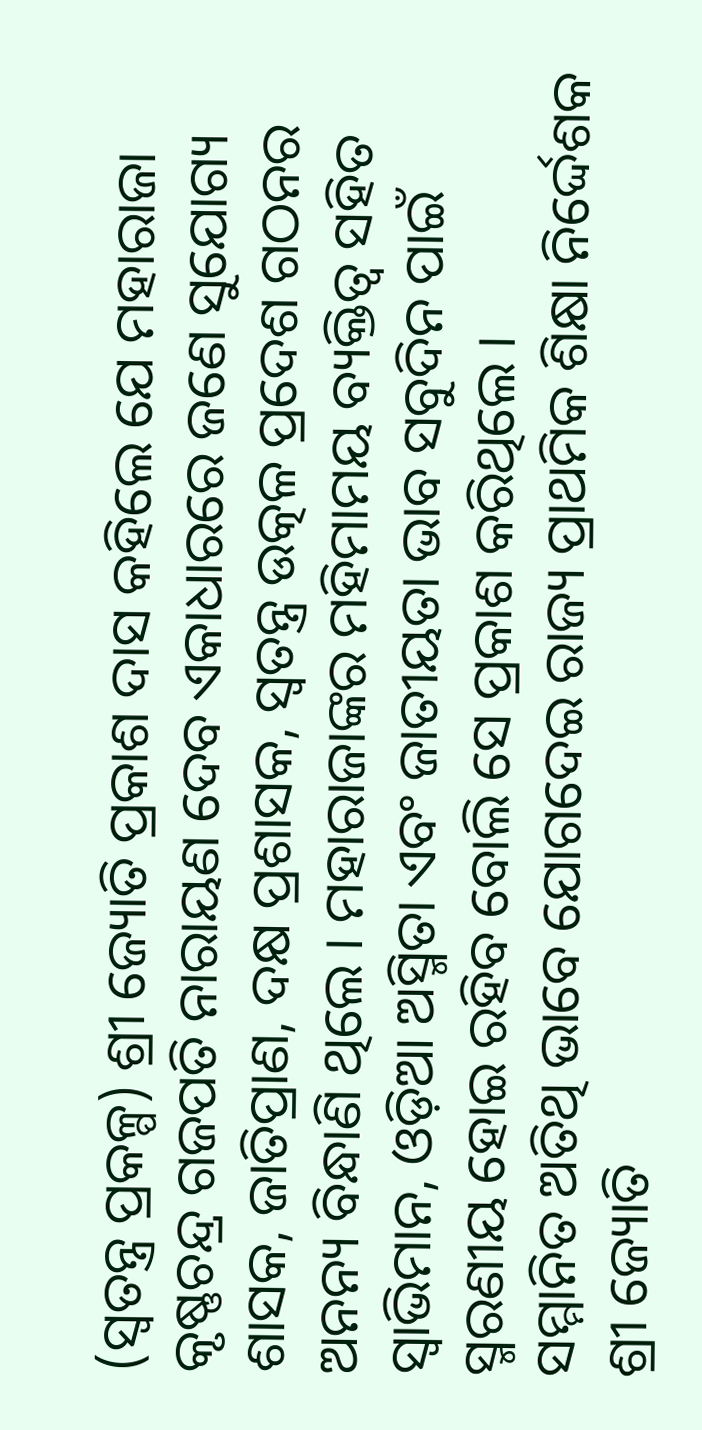(ସ୍ୱତନ୍ତ୍ର ପ୍ରକଳ୍ପ) ଶ୍ରୀ ଜ୍ୟୋତି ପ୍ରକାଶ ଦାସ କହିଲେ ଯେ ମହାରାଜା କୃଷ୍ଣଚନ୍ଦ୍ର ଗଜପତି ନାରାୟଣ ଦେବ ଏକାଧାରରେ ଜଣେ ସୁଯୋଗ୍ୟ ଶାସକ, ଜାତିପ୍ରାଣ, ଦକ୍ଷ ପ୍ରଶାସକ, ସ୍ୱତନ୍ତ୍ର ଉତ୍କଳ ପ୍ରଦେଶ ଗଠନର ଅନନ୍ୟ ବିନ୍ଧାଣି ଥିଲେ । ମହାରାଜାଙ୍କର ମହିମାମୟ ବ୍ୟକ୍ତିତ୍ୱ ସହିତ ସ୍ୱାଭିମାନ, ଓଡ଼ିଆ ଅସ୍ମିତା ଏବଂ ଜାତୀୟତା ଭାବ ସବୁଦିନ ପାଇଁ ସ୍ମରଣୀୟ ହୋଇ ରହିବ ବୋଲି ସେ ପ୍ରକାଶ କରିଥିଲେ ।
ସମ୍ମାନିତ ଅତିଥି ଭାବେ ଯୋଗଦେଇ ରାଜ୍ୟ ପ୍ରାଥମିକ ଶିକ୍ଷା ନିର୍ଦ୍ଦେଶକ ଶ୍ରୀ ଜ୍ୟୋତି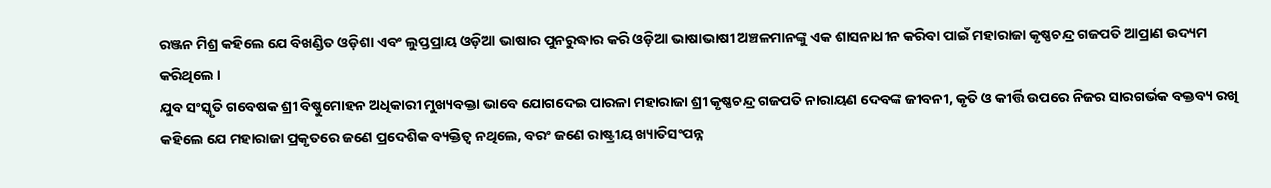ରଞ୍ଜନ ମିଶ୍ର କହିଲେ ଯେ ବିଖଣ୍ଡିତ ଓଡ଼ିଶା ଏବଂ ଲୁପ୍ତପ୍ରାୟ ଓଡ଼ିଆ ଭାଷାର ପୁନରୁଦ୍ଧାର କରି ଓଡ଼ିଆ ଭାଷାଭାଷୀ ଅଞ୍ଚଳମାନଙ୍କୁ ଏକ ଶାସନାଧୀନ କରିବା ପାଇଁ ମହାରାଜା କୃଷ୍ଣଚନ୍ଦ୍ର ଗଜପତି ଆପ୍ରାଣ ଉଦ୍ୟମ କରିଥିଲେ ।
ଯୁବ ସଂସ୍କୃତି ଗବେଷକ ଶ୍ରୀ ବିଷ୍ଣୁମୋହନ ଅଧିକାରୀ ମୁଖ୍ୟବକ୍ତା ଭାବେ ଯୋଗଦେଇ ପାରଳା ମହାରାଜା ଶ୍ରୀ କୃଷ୍ଣଚନ୍ଦ୍ର ଗଜପତି ନାରାୟଣ ଦେବଙ୍କ ଜୀବନୀ, କୃତି ଓ କୀର୍ତ୍ତି ଉପରେ ନିଜର ସାରଗର୍ଭକ ବକ୍ତବ୍ୟ ରଖି କହିଲେ ଯେ ମହାରାଜା ପ୍ରକୃତରେ ଜଣେ ପ୍ରଦେଶିକ ବ୍ୟକ୍ତିତ୍ୱ ନଥିଲେ, ବରଂ ଜଣେ ରାଷ୍ଟ୍ରୀୟ ଖ୍ୟାତିସଂପନ୍ନ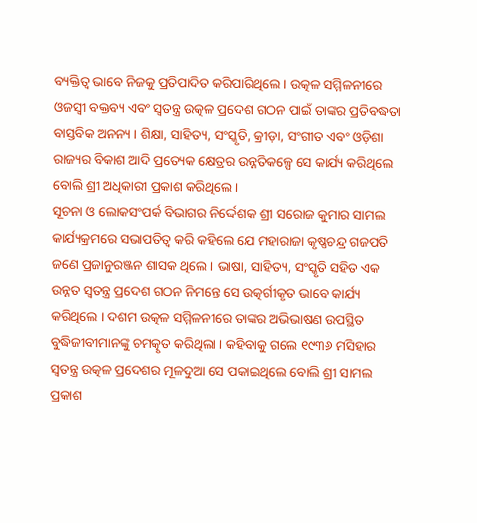ବ୍ୟକ୍ତିତ୍ୱ ଭାବେ ନିଜକୁ ପ୍ରତିପାଦିତ କରିପାରିଥିଲେ । ଉତ୍କଳ ସମ୍ମିଳନୀରେ ଓଜସ୍ୱୀ ବକ୍ତବ୍ୟ ଏବଂ ସ୍ୱତନ୍ତ୍ର ଉତ୍କଳ ପ୍ରଦେଶ ଗଠନ ପାଇଁ ତାଙ୍କର ପ୍ରତିବଦ୍ଧତା ବାସ୍ତବିକ ଅନନ୍ୟ । ଶିକ୍ଷା, ସାହିତ୍ୟ, ସଂସ୍କୃତି, କ୍ରୀଡ଼ା, ସଂଗୀତ ଏବଂ ଓଡ଼ିଶା ରାଜ୍ୟର ବିକାଶ ଆଦି ପ୍ରତ୍ୟେକ କ୍ଷେତ୍ରର ଉନ୍ନତିକଳ୍ପେ ସେ କାର୍ଯ୍ୟ କରିଥିଲେ ବୋଲି ଶ୍ରୀ ଅଧିକାରୀ ପ୍ରକାଶ କରିଥିଲେ ।
ସୂଚନା ଓ ଲୋକସଂପର୍କ ବିଭାଗର ନିର୍ଦ୍ଦେଶକ ଶ୍ରୀ ସରୋଜ କୁମାର ସାମଲ କାର୍ଯ୍ୟକ୍ରମରେ ସଭାପତିତ୍ୱ କରି କହିଲେ ଯେ ମହାରାଜା କୃଷ୍ଣଚନ୍ଦ୍ର ଗଜପତି ଜଣେ ପ୍ରଜାନୁରଞ୍ଜନ ଶାସକ ଥିଲେ । ଭାଷା, ସାହିତ୍ୟ, ସଂସ୍କୃତି ସହିତ ଏକ ଉନ୍ନତ ସ୍ୱତନ୍ତ୍ର ପ୍ରଦେଶ ଗଠନ ନିମନ୍ତେ ସେ ଉତ୍କର୍ଗୀକୃତ ଭାବେ କାର୍ଯ୍ୟ କରିଥିଲେ । ଦଶମ ଉତ୍କଳ ସମ୍ମିଳନୀରେ ତାଙ୍କର ଅଭିଭାଷଣ ଉପସ୍ଥିତ ବୁଦ୍ଧିଜୀବୀମାନଙ୍କୁ ଚମତ୍କୃତ କରିଥିଲା । କହିବାକୁ ଗଲେ ୧୯୩୬ ମସିହାର ସ୍ୱତନ୍ତ୍ର ଉତ୍କଳ ପ୍ରଦେଶର ମୂଳଦୁଆ ସେ ପକାଇଥିଲେ ବୋଲି ଶ୍ରୀ ସାମଲ ପ୍ରକାଶ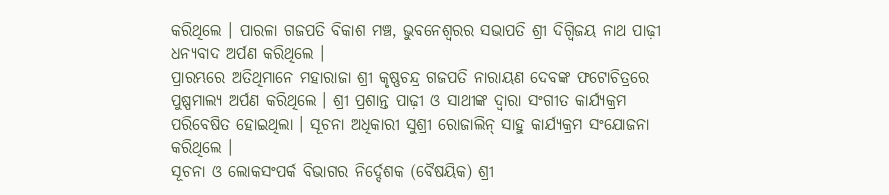କରିଥିଲେ । ପାରଳା ଗଜପତି ବିକାଶ ମଞ୍ଚ, ଭୁବନେଶ୍ୱରର ସଭାପତି ଶ୍ରୀ ଦିଗ୍ବିଜୟ ନାଥ ପାଢ଼ୀ ଧନ୍ୟବାଦ ଅର୍ପଣ କରିଥିଲେ ।
ପ୍ରାରମ୍ଭରେ ଅତିଥିମାନେ ମହାରାଜା ଶ୍ରୀ କୃଷ୍ଣଚନ୍ଦ୍ର ଗଜପତି ନାରାୟଣ ଦେବଙ୍କ ଫଟୋଚିତ୍ରରେ ପୁଷ୍ପମାଲ୍ୟ ଅର୍ପଣ କରିଥିଲେ । ଶ୍ରୀ ପ୍ରଶାନ୍ତ ପାଢ଼ୀ ଓ ସାଥୀଙ୍କ ଦ୍ୱାରା ସଂଗୀତ କାର୍ଯ୍ୟକ୍ରମ ପରିବେଷିତ ହୋଇଥିଲା । ସୂଚନା ଅଧିକାରୀ ସୁଶ୍ରୀ ରୋଜାଲିନ୍ ସାହୁ କାର୍ଯ୍ୟକ୍ରମ ସଂଯୋଜନା କରିଥିଲେ ।
ସୂଚନା ଓ ଲୋକସଂପର୍କ ବିଭାଗର ନିର୍ଦ୍ଦେଶକ (ବୈଷୟିକ) ଶ୍ରୀ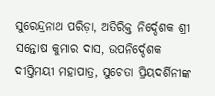ସୁରେନ୍ଦ୍ରନାଥ ପରିଡ଼ା, ଅତିରିକ୍ତ ନିର୍ଦ୍ଦେଶକ ଶ୍ରୀ ସନ୍ତୋଷ କୁମାର ଦାସ, ଉପନିର୍ଦ୍ଦେଶକ ଦୀପ୍ତିମୟୀ ମହାପାତ୍ର, ସୁଚେତା ପ୍ରିୟଦର୍ଶିନୀଙ୍କ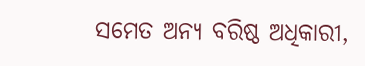ସମେତ ଅନ୍ୟ ବରିଷ୍ଠ ଅଧିକାରୀ,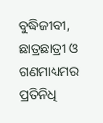ବୁଦ୍ଧିଜୀବୀ, ଛାତ୍ରଛାତ୍ରୀ ଓ ଗଣମାଧ୍ୟମର ପ୍ରତିନିଧି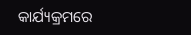କାର୍ଯ୍ୟକ୍ରମରେ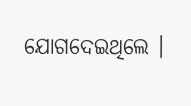ଯୋଗଦେଇଥିଲେ ।